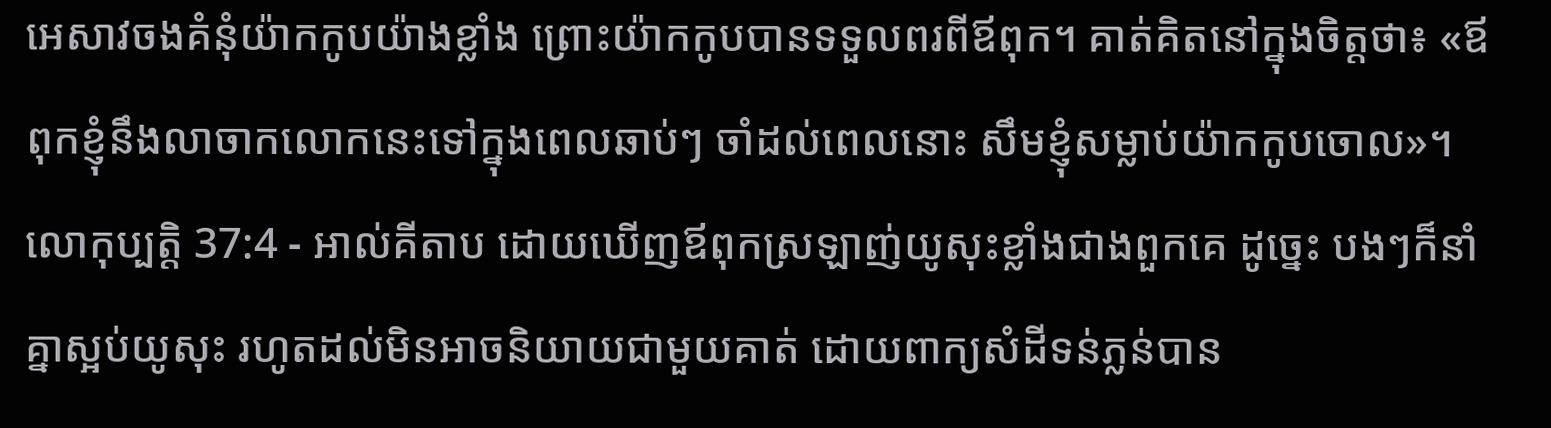អេសាវចងគំនុំយ៉ាកកូបយ៉ាងខ្លាំង ព្រោះយ៉ាកកូបបានទទួលពរពីឪពុក។ គាត់គិតនៅក្នុងចិត្តថា៖ «ឪពុកខ្ញុំនឹងលាចាកលោកនេះទៅក្នុងពេលឆាប់ៗ ចាំដល់ពេលនោះ សឹមខ្ញុំសម្លាប់យ៉ាកកូបចោល»។
លោកុប្បត្តិ 37:4 - អាល់គីតាប ដោយឃើញឪពុកស្រឡាញ់យូសុះខ្លាំងជាងពួកគេ ដូច្នេះ បងៗក៏នាំគ្នាស្អប់យូសុះ រហូតដល់មិនអាចនិយាយជាមួយគាត់ ដោយពាក្យសំដីទន់ភ្លន់បាន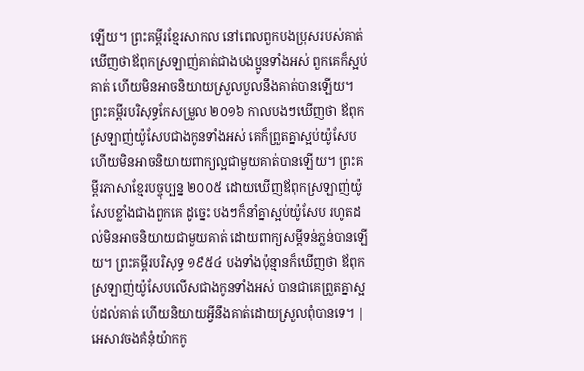ឡើយ។ ព្រះគម្ពីរខ្មែរសាកល នៅពេលពួកបងប្រុសរបស់គាត់ឃើញថាឪពុកស្រឡាញ់គាត់ជាងបងប្អូនទាំងអស់ ពួកគេក៏ស្អប់គាត់ ហើយមិនអាចនិយាយស្រួលបួលនឹងគាត់បានឡើយ។ ព្រះគម្ពីរបរិសុទ្ធកែសម្រួល ២០១៦ កាលបងៗឃើញថា ឪពុកស្រឡាញ់យ៉ូសែបជាងកូនទាំងអស់ គេក៏ព្រួតគ្នាស្អប់យ៉ូសែប ហើយមិនអាចនិយាយពាក្យល្អជាមួយគាត់បានឡើយ។ ព្រះគម្ពីរភាសាខ្មែរបច្ចុប្បន្ន ២០០៥ ដោយឃើញឪពុកស្រឡាញ់យ៉ូសែបខ្លាំងជាងពួកគេ ដូច្នេះ បងៗក៏នាំគ្នាស្អប់យ៉ូសែប រហូតដល់មិនអាចនិយាយជាមួយគាត់ ដោយពាក្យសម្ដីទន់ភ្លន់បានឡើយ។ ព្រះគម្ពីរបរិសុទ្ធ ១៩៥៤ បងទាំងប៉ុន្មានក៏ឃើញថា ឪពុកស្រឡាញ់យ៉ូសែបលើសជាងកូនទាំងអស់ បានជាគេព្រួតគ្នាស្អប់ដល់គាត់ ហើយនិយាយអ្វីនឹងគាត់ដោយស្រួលពុំបានទេ។ |
អេសាវចងគំនុំយ៉ាកកូ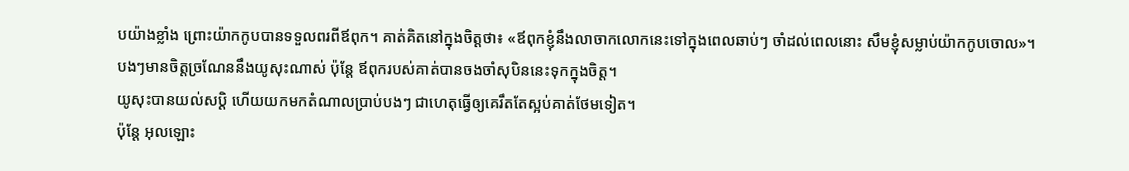បយ៉ាងខ្លាំង ព្រោះយ៉ាកកូបបានទទួលពរពីឪពុក។ គាត់គិតនៅក្នុងចិត្តថា៖ «ឪពុកខ្ញុំនឹងលាចាកលោកនេះទៅក្នុងពេលឆាប់ៗ ចាំដល់ពេលនោះ សឹមខ្ញុំសម្លាប់យ៉ាកកូបចោល»។
បងៗមានចិត្តច្រណែននឹងយូសុះណាស់ ប៉ុន្តែ ឪពុករបស់គាត់បានចងចាំសុបិននេះទុកក្នុងចិត្ត។
យូសុះបានយល់សប្តិ ហើយយកមកតំណាលប្រាប់បងៗ ជាហេតុធ្វើឲ្យគេរឹតតែស្អប់គាត់ថែមទៀត។
ប៉ុន្តែ អុលឡោះ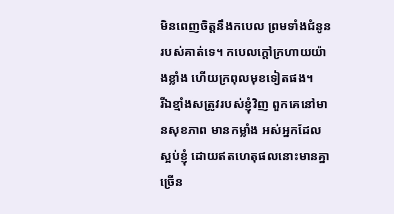មិនពេញចិត្តនឹងកបេល ព្រមទាំងជំនូនរបស់គាត់ទេ។ កបេលក្តៅក្រហាយយ៉ាងខ្លាំង ហើយក្រពុលមុខទៀតផង។
រីឯខ្មាំងសត្រូវរបស់ខ្ញុំវិញ ពួកគេនៅមានសុខភាព មានកម្លាំង អស់អ្នកដែលស្អប់ខ្ញុំ ដោយឥតហេតុផលនោះមានគ្នាច្រើន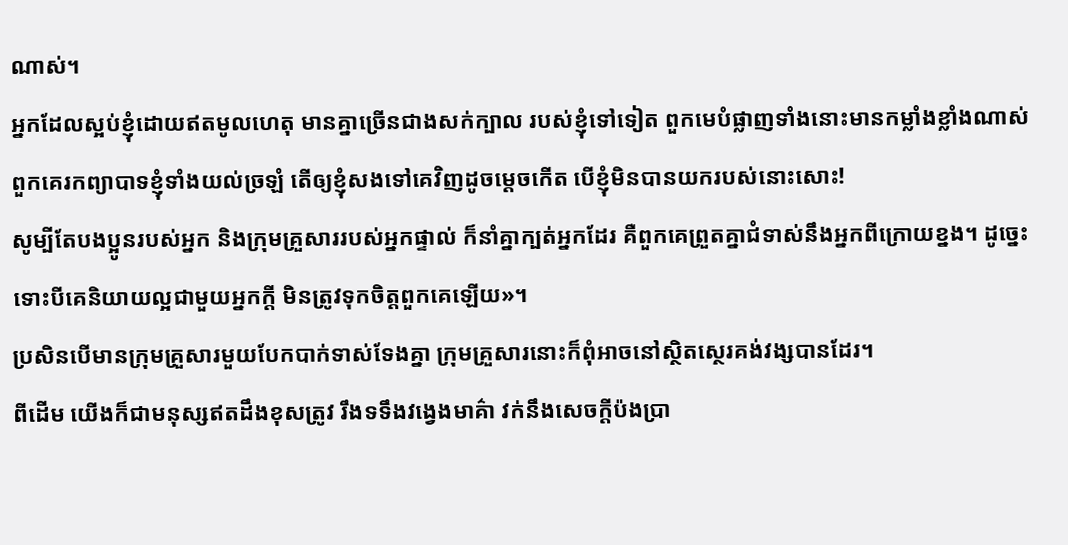ណាស់។
អ្នកដែលស្អប់ខ្ញុំដោយឥតមូលហេតុ មានគ្នាច្រើនជាងសក់ក្បាល របស់ខ្ញុំទៅទៀត ពួកមេបំផ្លាញទាំងនោះមានកម្លាំងខ្លាំងណាស់ ពួកគេរកព្យាបាទខ្ញុំទាំងយល់ច្រឡំ តើឲ្យខ្ញុំសងទៅគេវិញដូចម្ដេចកើត បើខ្ញុំមិនបានយករបស់នោះសោះ!
សូម្បីតែបងប្អូនរបស់អ្នក និងក្រុមគ្រួសាររបស់អ្នកផ្ទាល់ ក៏នាំគ្នាក្បត់អ្នកដែរ គឺពួកគេព្រួតគ្នាជំទាស់នឹងអ្នកពីក្រោយខ្នង។ ដូច្នេះ ទោះបីគេនិយាយល្អជាមួយអ្នកក្ដី មិនត្រូវទុកចិត្តពួកគេឡើយ»។
ប្រសិនបើមានក្រុមគ្រួសារមួយបែកបាក់ទាស់ទែងគ្នា ក្រុមគ្រួសារនោះក៏ពុំអាចនៅស្ថិតស្ថេរគង់វង្សបានដែរ។
ពីដើម យើងក៏ជាមនុស្សឥតដឹងខុសត្រូវ រឹងទទឹងវង្វេងមាគ៌ា វក់នឹងសេចក្ដីប៉ងប្រា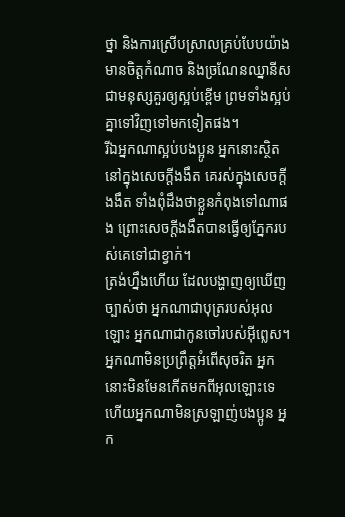ថ្នា និងការស្រើបស្រាលគ្រប់បែបយ៉ាង មានចិត្ដកំណាច និងច្រណែនឈ្នានីស ជាមនុស្សគួរឲ្យស្អប់ខ្ពើម ព្រមទាំងស្អប់គ្នាទៅវិញទៅមកទៀតផង។
រីឯអ្នកណាស្អប់បងប្អូន អ្នកនោះស្ថិតនៅក្នុងសេចក្ដីងងឹត គេរស់ក្នុងសេចក្ដីងងឹត ទាំងពុំដឹងថាខ្លួនកំពុងទៅណាផង ព្រោះសេចក្ដីងងឹតបានធ្វើឲ្យភ្នែករបស់គេទៅជាខ្វាក់។
ត្រង់ហ្នឹងហើយ ដែលបង្ហាញឲ្យឃើញច្បាស់ថា អ្នកណាជាបុត្ររបស់អុលឡោះ អ្នកណាជាកូនចៅរបស់អ៊ីព្លេស។ អ្នកណាមិនប្រព្រឹត្ដអំពើសុចរិត អ្នកនោះមិនមែនកើតមកពីអុលឡោះទេ ហើយអ្នកណាមិនស្រឡាញ់បងប្អូន អ្នក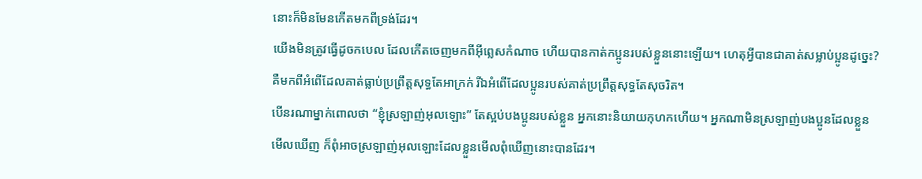នោះក៏មិនមែនកើតមកពីទ្រង់ដែរ។
យើងមិនត្រូវធ្វើដូចកបេល ដែលកើតចេញមកពីអ៊ីព្លេសកំណាច ហើយបានកាត់កប្អូនរបស់ខ្លួននោះឡើយ។ ហេតុអ្វីបានជាគាត់សម្លាប់ប្អូនដូច្នេះ? គឺមកពីអំពើដែលគាត់ធ្លាប់ប្រព្រឹត្ដសុទ្ធតែអាក្រក់ រីឯអំពើដែលប្អូនរបស់គាត់ប្រព្រឹត្ដសុទ្ធតែសុចរិត។
បើនរណាម្នាក់ពោលថា “ខ្ញុំស្រឡាញ់អុលឡោះ” តែស្អប់បងប្អូនរបស់ខ្លួន អ្នកនោះនិយាយកុហកហើយ។ អ្នកណាមិនស្រឡាញ់បងប្អូនដែលខ្លួនមើលឃើញ ក៏ពុំអាចស្រឡាញ់អុលឡោះដែលខ្លួនមើលពុំឃើញនោះបានដែរ។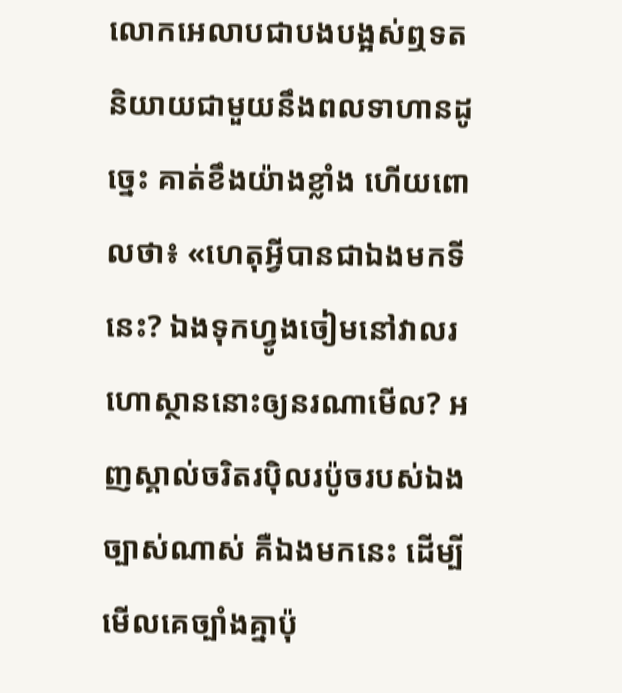លោកអេលាបជាបងបង្អស់ឮទតនិយាយជាមួយនឹងពលទាហានដូច្នេះ គាត់ខឹងយ៉ាងខ្លាំង ហើយពោលថា៖ «ហេតុអ្វីបានជាឯងមកទីនេះ? ឯងទុកហ្វូងចៀមនៅវាលរហោស្ថាននោះឲ្យនរណាមើល? អញស្គាល់ចរិតរប៉ិលរប៉ូចរបស់ឯងច្បាស់ណាស់ គឺឯងមកនេះ ដើម្បីមើលគេច្បាំងគ្នាប៉ុ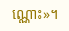ណ្ណោះ»។